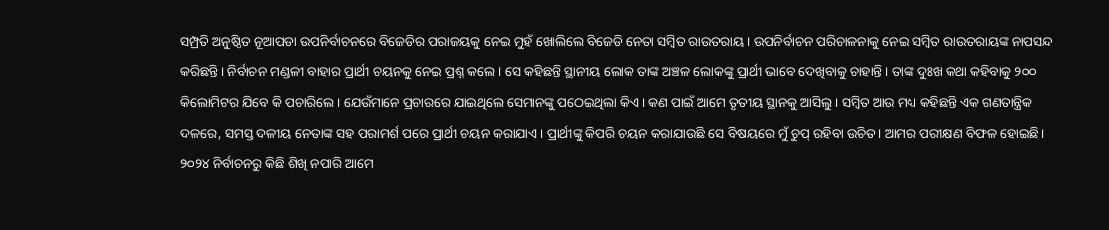ସମ୍ପ୍ରତି ଅନୁଷ୍ଠିତ ନୂଆପଡା ଉପନିର୍ବାଚନରେ ବିଜେଡିର ପରାଜୟକୁ ନେଇ ମୁହଁ ଖୋଲିଲେ ବିଜେଡି ନେତା ସମ୍ବିତ ରାଉତରାୟ । ଉପନିର୍ବାଚନ ପରିଚାଳନାକୁ ନେଇ ସମ୍ବିତ ରାଉତରାୟଙ୍କ ନାପସନ୍ଦ କରିଛନ୍ତି। ନିର୍ବାଚନ ମଣ୍ଡଳୀ ବାହାର ପ୍ରାର୍ଥୀ ଚୟନକୁ ନେଇ ପ୍ରଶ୍ନ କଲେ । ସେ କହିଛନ୍ତି ସ୍ଥାନୀୟ ଲୋକ ତାଙ୍କ ଅଞ୍ଚଳ ଲୋକଙ୍କୁ ପ୍ରାର୍ଥୀ ଭାବେ ଦେଖିବାକୁ ଚାହାନ୍ତି । ତାଙ୍କ ଦୁଃଖ କଥା କହିବାକୁ ୨୦୦ କିଲୋମିଟର ଯିବେ କି ପଚାରିଲେ । ଯେଉଁମାନେ ପ୍ରଚାରରେ ଯାଇଥିଲେ ସେମାନଙ୍କୁ ପଠେଇଥିଲା କିଏ । କଣ ପାଇଁ ଆମେ ତୃତୀୟ ସ୍ଥାନକୁ ଆସିଲୁ । ସମ୍ବିତ ଆଉ ମଧ୍ୟ କହିଛନ୍ତି ଏକ ଗଣତାନ୍ତ୍ରିକ ଦଳରେ, ସମସ୍ତ ଦଳୀୟ ନେତାଙ୍କ ସହ ପରାମର୍ଶ ପରେ ପ୍ରାର୍ଥୀ ଚୟନ କରାଯାଏ। ପ୍ରାର୍ଥୀଙ୍କୁ କିପରି ଚୟନ କରାଯାଉଛି ସେ ବିଷୟରେ ମୁଁ ଚୁପ୍ ରହିବା ଉଚିତ। ଆମର ପରୀକ୍ଷଣ ବିଫଳ ହୋଇଛି। ୨୦୨୪ ନିର୍ବାଚନରୁ କିଛି ଶିଖି ନପାରି ଆମେ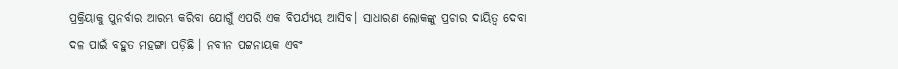ପ୍ରକ୍ରିୟାକୁ ପୁନର୍ବାର ଆରମ୍ଭ କରିବା ଯୋଗୁଁ ଏପରି ଏକ ବିପର୍ଯ୍ୟୟ ଆସିବ। ସାଧାରଣ ଲୋକଙ୍କୁ ପ୍ରଚାର ଦାୟିତ୍ୱ ଦେବା ଦଳ ପାଇଁ ବହୁତ ମହଙ୍ଗା ପଡ଼ିଛି । ନବୀନ ପଟ୍ଟନାୟକ ଏବଂ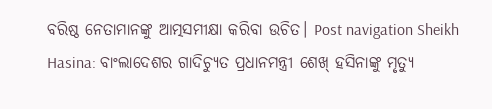ବରିଷ୍ଠ ନେତାମାନଙ୍କୁ ଆତ୍ମସମୀକ୍ଷା କରିବା ଉଚିତ। Post navigation Sheikh Hasina: ବାଂଲାଦେଶର ଗାଦିଚ୍ୟୁତ ପ୍ରଧାନମନ୍ତ୍ରୀ ଶେଖ୍ ହସିନାଙ୍କୁ ମୃତ୍ୟୁ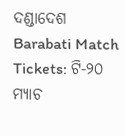ଦଣ୍ଡାଦେଶ Barabati Match Tickets: ଟି-୨୦ ମ୍ୟାଚ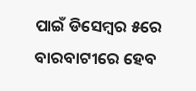ପାଇଁ ଡିସେମ୍ବର ୫ରେ ବାରବାଟୀରେ ହେବ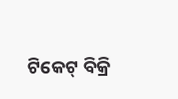ଟିକେଟ୍ ବିକ୍ରି